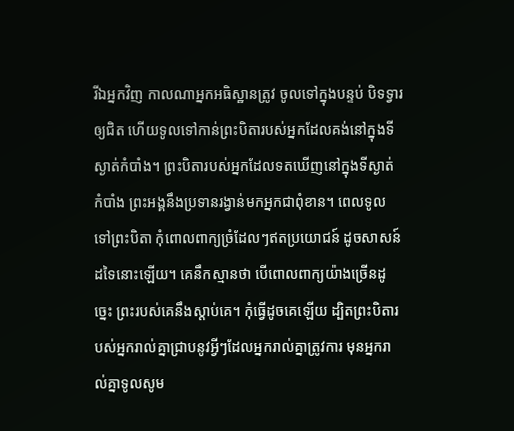រីឯអ្នកវិញ កាលណាអ្នកអធិស្ឋានត្រូវ ចូលទៅក្នុងបន្ទប់ បិទទ្វារឲ្យជិត ហើយទូលទៅកាន់ព្រះបិតារបស់អ្នកដែលគង់នៅក្នុងទីស្ងាត់កំបាំង។ ព្រះបិតារបស់អ្នកដែលទតឃើញនៅក្នុងទីស្ងាត់កំបាំង ព្រះអង្គនឹងប្រទានរង្វាន់មកអ្នកជាពុំខាន។ ពេលទូលទៅព្រះបិតា កុំពោលពាក្យច្រំដែលៗឥតប្រយោជន៍ ដូចសាសន៍ដទៃនោះឡើយ។ គេនឹកស្មានថា បើពោលពាក្យយ៉ាងច្រើនដូច្នេះ ព្រះរបស់គេនឹងស្ដាប់គេ។ កុំធ្វើដូចគេឡើយ ដ្បិតព្រះបិតារបស់អ្នករាល់គ្នាជ្រាបនូវអ្វីៗដែលអ្នករាល់គ្នាត្រូវការ មុនអ្នករាល់គ្នាទូលសូម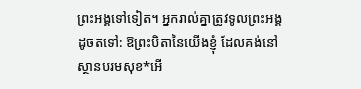ព្រះអង្គទៅទៀត។ អ្នករាល់គ្នាត្រូវទូលព្រះអង្គដូចតទៅ: ឱព្រះបិតានៃយើងខ្ញុំ ដែលគង់នៅស្ថានបរមសុខ*អើ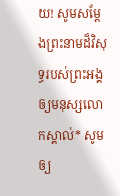យ! សូមសម្តែងព្រះនាមដ៏វិសុទ្ធរបស់ព្រះអង្គ ឲ្យមនុស្សលោកស្គាល់* សូមឲ្យ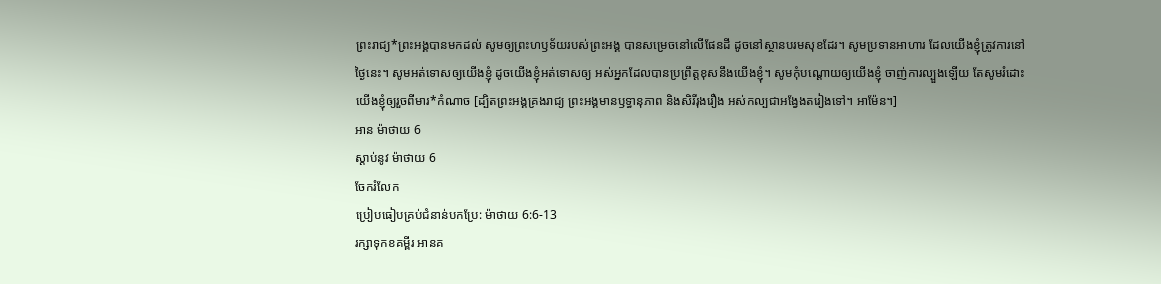ព្រះរាជ្យ*ព្រះអង្គបានមកដល់ សូមឲ្យព្រះហឫទ័យរបស់ព្រះអង្គ បានសម្រេចនៅលើផែនដី ដូចនៅស្ថានបរមសុខដែរ។ សូមប្រទានអាហារ ដែលយើងខ្ញុំត្រូវការនៅថ្ងៃនេះ។ សូមអត់ទោសឲ្យយើងខ្ញុំ ដូចយើងខ្ញុំអត់ទោសឲ្យ អស់អ្នកដែលបានប្រព្រឹត្តខុសនឹងយើងខ្ញុំ។ សូមកុំបណ្ដោយឲ្យយើងខ្ញុំ ចាញ់ការល្បួងឡើយ តែសូមរំដោះយើងខ្ញុំឲ្យរួចពីមារ*កំណាច [ដ្បិតព្រះអង្គគ្រងរាជ្យ ព្រះអង្គមានឫទ្ធានុភាព និងសិរីរុងរឿង អស់កល្បជាអង្វែងតរៀងទៅ។ អាម៉ែន។]
អាន ម៉ាថាយ 6
ស្ដាប់នូវ ម៉ាថាយ 6
ចែករំលែក
ប្រៀបធៀបគ្រប់ជំនាន់បកប្រែ: ម៉ាថាយ 6:6-13
រក្សាទុកខគម្ពីរ អានគ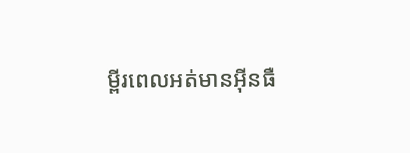ម្ពីរពេលអត់មានអ៊ីនធឺ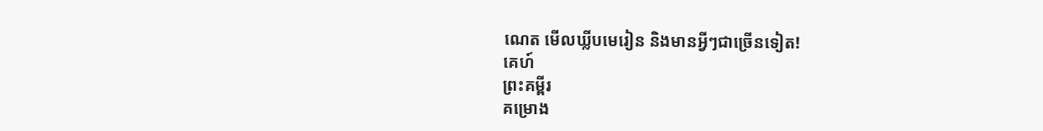ណេត មើលឃ្លីបមេរៀន និងមានអ្វីៗជាច្រើនទៀត!
គេហ៍
ព្រះគម្ពីរ
គម្រោង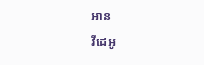អាន
វីដេអូ